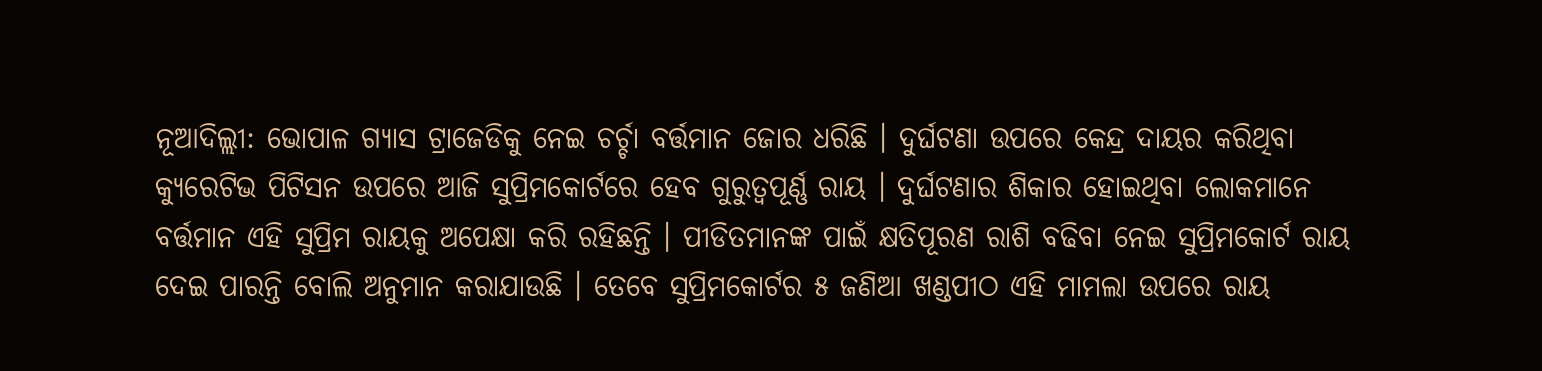ନୂଆଦିଲ୍ଲୀ: ଭୋପାଳ ଗ୍ୟାସ ଟ୍ରାଜେଡିକୁ ନେଇ ଚର୍ଚ୍ଚା ବର୍ତ୍ତମାନ ଜୋର ଧରିଛି । ଦୁର୍ଘଟଣା ଉପରେ କେନ୍ଦ୍ର ଦାୟର କରିଥିବା କ୍ୟୁରେଟିଭ ପିଟିସନ ଉପରେ ଆଜି ସୁପ୍ରିମକୋର୍ଟରେ ହେବ ଗୁରୁତ୍ୱପୂର୍ଣ୍ଣ ରାୟ । ଦୁର୍ଘଟଣାର ଶିକାର ହୋଇଥିବା ଲୋକମାନେ ବର୍ତ୍ତମାନ ଏହି ସୁପ୍ରିମ ରାୟକୁ ଅପେକ୍ଷା କରି ରହିଛନ୍ତି । ପୀଡିତମାନଙ୍କ ପାଇଁ କ୍ଷତିପୂରଣ ରାଶି ବଢିବା ନେଇ ସୁପ୍ରିମକୋର୍ଟ ରାୟ ଦେଇ ପାରନ୍ତି ବୋଲି ଅନୁମାନ କରାଯାଉଛି । ତେବେ ସୁପ୍ରିମକୋର୍ଟର ୫ ଜଣିଆ ଖଣ୍ଡପୀଠ ଏହି ମାମଲା ଉପରେ ରାୟ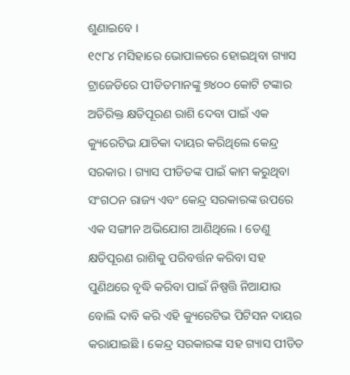ଶୁଣାଇବେ ।
୧୯୮୪ ମସିହାରେ ଭୋପାଳରେ ହୋଇଥିବା ଗ୍ୟାସ ଟ୍ରାଜେଡିରେ ପୀଡିତମାନଙ୍କୁ ୭୪୦୦ କୋଟି ଟଙ୍କାର ଅତିରିକ୍ତ କ୍ଷତିପୂରଣ ରାଶି ଦେବା ପାଇଁ ଏକ କ୍ୟୁରେଟିଭ ଯାଚିକା ଦାୟର କରିଥିଲେ କେନ୍ଦ୍ର ସରକାର । ଗ୍ୟାସ ପୀଡିତଙ୍କ ପାଇଁ କାମ କରୁଥିବା ସଂଗଠନ ରାଜ୍ୟ ଏବଂ କେନ୍ଦ୍ର ସରକାରଙ୍କ ଉପରେ ଏକ ସଙ୍ଗୀନ ଅଭିଯୋଗ ଆଣିଥିଲେ । ତେଣୁ କ୍ଷତିପୂରଣ ରାଶିକୁ ପରିବର୍ତ୍ତନ କରିବା ସହ ପୁଣିଥରେ ବୃଦ୍ଧି କରିବା ପାଇଁ ନିଷ୍ପତ୍ତି ନିଆଯାଉ ବୋଲି ଦାବି କରି ଏହି କ୍ୟୁରେଟିଭ ପିଟିସନ ଦାୟର କରାଯାଇଛି । କେନ୍ଦ୍ର ସରକାରଙ୍କ ସହ ଗ୍ୟାସ ପୀଡିତ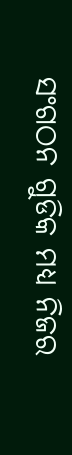ସଂଗଠନ ଗୁଡିକ ମଧ୍ୟ ନିଜର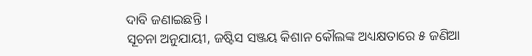ଦାବି ଜଣାଇଛନ୍ତି ।
ସୂଚନା ଅନୁଯାୟୀ, ଜଷ୍ଟିସ ସଞ୍ଜୟ କିଶାନ କୌଲଙ୍କ ଅଧ୍ୟକ୍ଷତାରେ ୫ ଜଣିଆ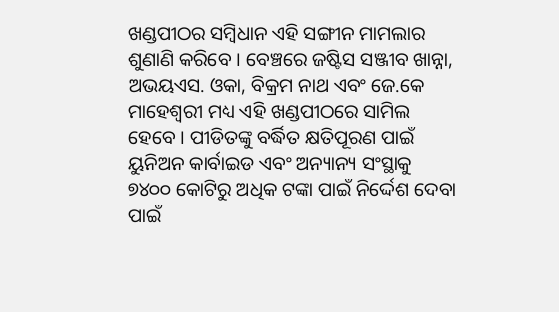ଖଣ୍ଡପୀଠର ସମ୍ବିଧାନ ଏହି ସଙ୍ଗୀନ ମାମଲାର ଶୁଣାଣି କରିବେ । ବେଞ୍ଚରେ ଜଷ୍ଟିସ ସଞ୍ଜୀବ ଖାନ୍ନା, ଅଭୟଏସ. ଓକା, ବିକ୍ରମ ନାଥ ଏବଂ ଜେ.କେ ମାହେଶ୍ୱରୀ ମଧ୍ୟ ଏହି ଖଣ୍ଡପୀଠରେ ସାମିଲ ହେବେ । ପୀଡିତଙ୍କୁ ବର୍ଦ୍ଧିତ କ୍ଷତିପୂରଣ ପାଇଁ ୟୁନିଅନ କାର୍ବାଇଡ ଏବଂ ଅନ୍ୟାନ୍ୟ ସଂସ୍ଥାକୁ ୭୪୦୦ କୋଟିରୁ ଅଧିକ ଟଙ୍କା ପାଇଁ ନିର୍ଦ୍ଦେଶ ଦେବା ପାଇଁ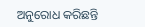ଅନୁରୋଧ କରିଛନ୍ତି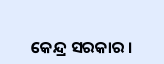କେନ୍ଦ୍ର ସରକାର ।